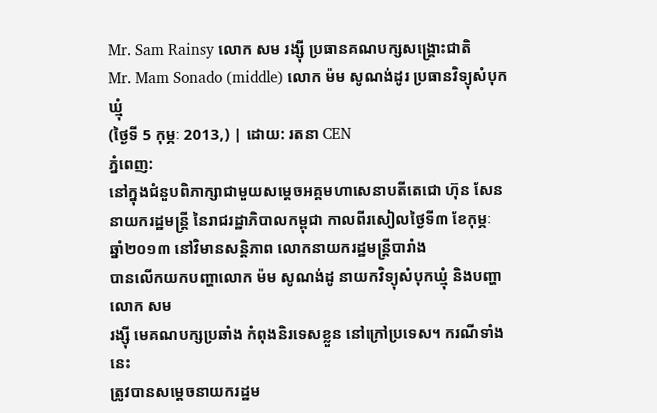Mr. Sam Rainsy លោក សម រង្ស៊ី ប្រធានគណបក្សសង្រ្គោះជាតិ
Mr. Mam Sonado (middle) លោក ម៉ម សូណង់ដូរ ប្រធានវិទ្យុសំបុកឃ្មុំ
(ថ្ងៃទី 5 កុម្ភៈ 2013,) | ដោយ: រតនា CEN
ភ្នំពេញ:
នៅក្នុងជំនួបពិភាក្សាជាមួយសម្តេចអគ្គមហាសេនាបតីតេជោ ហ៊ុន សែន
នាយករដ្ឋមន្ត្រី នៃរាជរដ្ឋាភិបាលកម្ពុជា កាលពីរសៀលថ្ងៃទី៣ ខែកុម្ភៈ
ឆ្នាំ២០១៣ នៅវិមានសន្តិភាព លោកនាយករដ្ឋមន្ត្រីបារាំង
បានលើកយកបញ្ហាលោក ម៉ម សូណង់ដូ នាយកវិទ្យុសំបុកឃ្មុំ និងបញ្ហាលោក សម
រង្ស៊ី មេគណបក្សប្រឆាំង កំពុងនិរទេសខ្លួន នៅក្រៅប្រទេស។ ករណីទាំងនេះ
ត្រូវបានសម្តេចនាយករដ្ឋម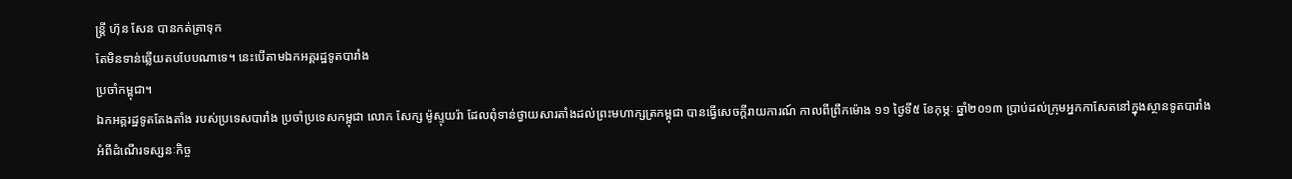ន្ត្រី ហ៊ុន សែន បានកត់ត្រាទុក
តែមិនទាន់ឆ្លើយតបបែបណាទេ។ នេះបើតាមឯកអគ្គរដ្ឋទូតបារាំង
ប្រចាំកម្ពុជា។
ឯកអគ្គរដ្ឋទូតតែងតាំង របស់ប្រទេសបារាំង ប្រចាំប្រទេសកម្ពុជា លោក សែក្ស ម៉ូស្ទុយរ៉ា ដែលពុំទាន់ថ្វាយសារតាំងដល់ព្រះមហាក្សត្រកម្ពុជា បានធ្វើសេចក្តីរាយការណ៍ កាលពីព្រឹកម៉ោង ១១ ថ្ងៃទី៥ ខែកុម្ភៈ ឆ្នាំ២០១៣ ប្រាប់ដល់ក្រុមអ្នកកាសែតនៅក្នុងស្ថានទូតបារាំង អំពីដំណើរទស្សនៈកិច្ច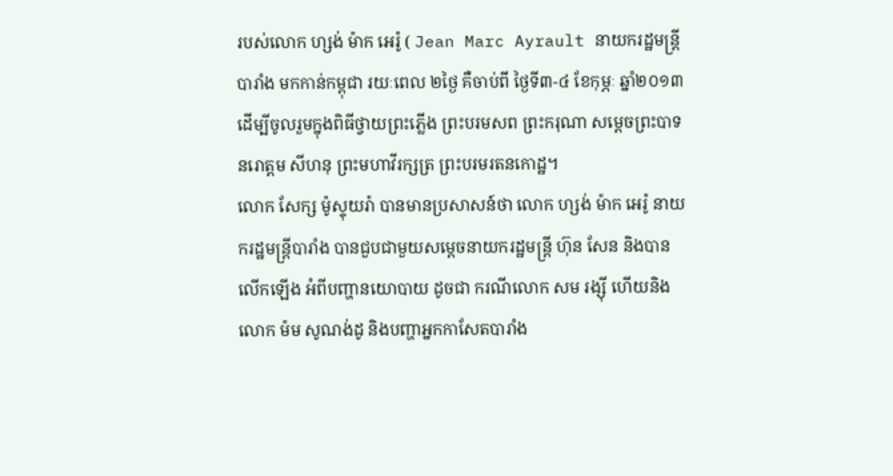របស់លោក ហ្សង់ ម៉ាក អេរ៉ូ ( Jean Marc Ayrault នាយករដ្ឋមន្ត្រីបារាំង មកកាន់កម្ពុជា រយៈពេល ២ថ្ងៃ គឺចាប់ពី ថ្ងៃទី៣-៤ ខែកុម្ភៈ ឆ្នាំ២០១៣ ដើម្បីចូលរួមក្នុងពិធីថ្វាយព្រះភ្លើង ព្រះបរមសព ព្រះករុណា សម្តេចព្រះបាទ នរោត្តម សីហនុ ព្រះមហាវីរក្សត្រ ព្រះបរមរតនកោដ្ឋ។
លោក សែក្ស ម៉ូស្ទុយរ៉ា បានមានប្រសាសន៍ថា លោក ហ្សង់ ម៉ាក អេរ៉ូ នាយករដ្ឋមន្ត្រីបារាំង បានជួបជាមួយសម្តេចនាយករដ្ឋមន្ត្រី ហ៊ុន សែន និងបានលើកឡើង អំពីបញ្ហានយោបាយ ដូចជា ករណីលោក សម រង្ស៊ី ហើយនិងលោក ម៉ម សូណង់ដូ និងបញ្ហាអ្នកកាសែតបារាំង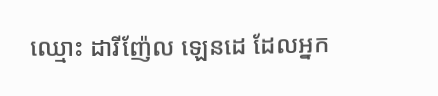ឈ្មោះ ដារីញ៉ែល ឡេនដេ ដែលអ្នក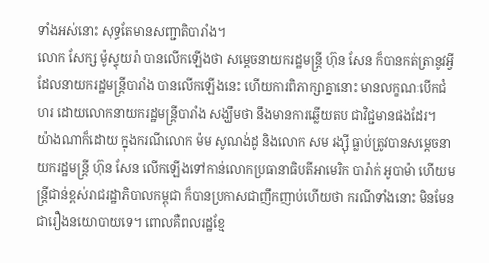ទាំងអស់នោះ សុទ្ធតែមានសញ្ជាតិបារាំង។
លោក សែក្ស ម៉ូស្ទុយរ៉ា បានលើកឡើងថា សម្តេចនាយករដ្ឋមន្ត្រី ហ៊ុន សែន ក៏បានកត់ត្រានូវអ្វីដែលនាយករដ្ឋមន្ត្រីបារាំង បានលើកឡើងនេះ ហើយការពិភាក្សាគ្នានោះ មានលក្ខណៈបើកជំហរ ដោយលោកនាយករដ្ឋមន្ត្រីបារាំង សង្ឃឹមថា នឹងមានការឆ្លើយតប ជាវិជ្ជមានផងដែរ។
យ៉ាងណាក៏ដោយ ក្នុងករណីលោក ម៉ម សូណង់ដូ និងលោក សម រង្ស៊ី ធ្លាប់ត្រូវបានសម្តេចនាយករដ្ឋមន្ត្រី ហ៊ុន សែន លើកឡើងទៅកាន់លោកប្រធានាធិបតីអាមេរិក បារ៉ាក់ អូបាម៉ា ហើយមន្ត្រីជាន់ខ្ពស់រាជរដ្ឋាភិបាលកម្ពុជា ក៏បានប្រកាសជាញឹកញាប់ហើយថា ករណីទាំងនោះ មិនមែនជារឿងនយោបាយទេ។ ពោលគឺពលរដ្ឋខ្មែ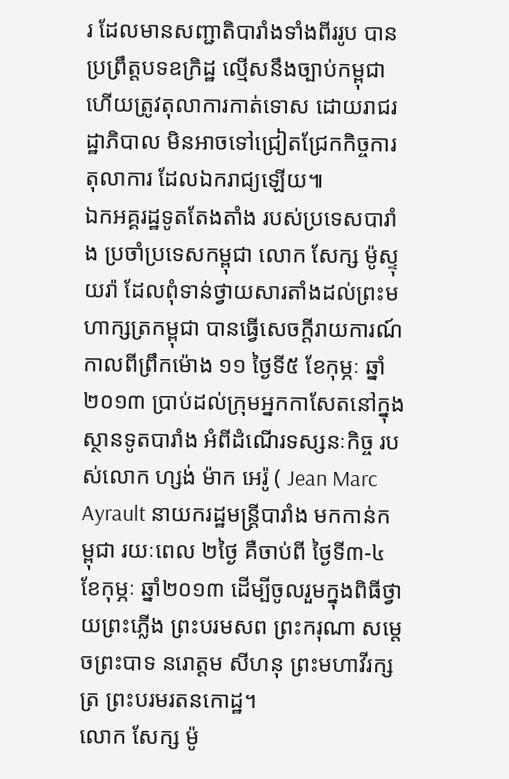រ ដែលមានសញ្ជាតិបារាំងទាំងពីររូប បានប្រព្រឹត្តបទឧក្រិដ្ឋ ល្មើសនឹងច្បាប់កម្ពុជា ហើយត្រូវតុលាការកាត់ទោស ដោយរាជរដ្ឋាភិបាល មិនអាចទៅជ្រៀតជ្រែកកិច្ចការតុលាការ ដែលឯករាជ្យឡើយ៕
ឯកអគ្គរដ្ឋទូតតែងតាំង របស់ប្រទេសបារាំង ប្រចាំប្រទេសកម្ពុជា លោក សែក្ស ម៉ូស្ទុយរ៉ា ដែលពុំទាន់ថ្វាយសារតាំងដល់ព្រះមហាក្សត្រកម្ពុជា បានធ្វើសេចក្តីរាយការណ៍ កាលពីព្រឹកម៉ោង ១១ ថ្ងៃទី៥ ខែកុម្ភៈ ឆ្នាំ២០១៣ ប្រាប់ដល់ក្រុមអ្នកកាសែតនៅក្នុងស្ថានទូតបារាំង អំពីដំណើរទស្សនៈកិច្ច របស់លោក ហ្សង់ ម៉ាក អេរ៉ូ ( Jean Marc Ayrault នាយករដ្ឋមន្ត្រីបារាំង មកកាន់កម្ពុជា រយៈពេល ២ថ្ងៃ គឺចាប់ពី ថ្ងៃទី៣-៤ ខែកុម្ភៈ ឆ្នាំ២០១៣ ដើម្បីចូលរួមក្នុងពិធីថ្វាយព្រះភ្លើង ព្រះបរមសព ព្រះករុណា សម្តេចព្រះបាទ នរោត្តម សីហនុ ព្រះមហាវីរក្សត្រ ព្រះបរមរតនកោដ្ឋ។
លោក សែក្ស ម៉ូ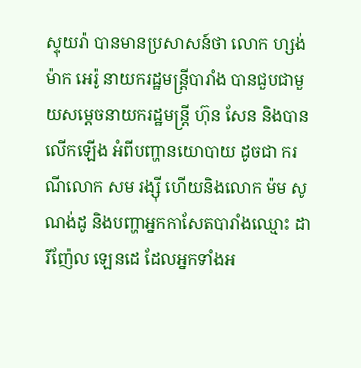ស្ទុយរ៉ា បានមានប្រសាសន៍ថា លោក ហ្សង់ ម៉ាក អេរ៉ូ នាយករដ្ឋមន្ត្រីបារាំង បានជួបជាមួយសម្តេចនាយករដ្ឋមន្ត្រី ហ៊ុន សែន និងបានលើកឡើង អំពីបញ្ហានយោបាយ ដូចជា ករណីលោក សម រង្ស៊ី ហើយនិងលោក ម៉ម សូណង់ដូ និងបញ្ហាអ្នកកាសែតបារាំងឈ្មោះ ដារីញ៉ែល ឡេនដេ ដែលអ្នកទាំងអ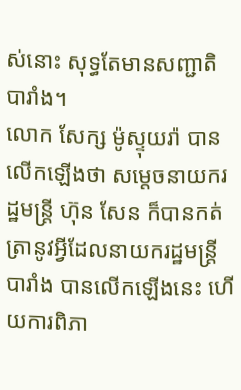ស់នោះ សុទ្ធតែមានសញ្ជាតិបារាំង។
លោក សែក្ស ម៉ូស្ទុយរ៉ា បានលើកឡើងថា សម្តេចនាយករដ្ឋមន្ត្រី ហ៊ុន សែន ក៏បានកត់ត្រានូវអ្វីដែលនាយករដ្ឋមន្ត្រីបារាំង បានលើកឡើងនេះ ហើយការពិភា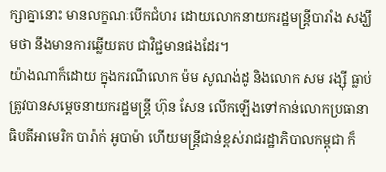ក្សាគ្នានោះ មានលក្ខណៈបើកជំហរ ដោយលោកនាយករដ្ឋមន្ត្រីបារាំង សង្ឃឹមថា នឹងមានការឆ្លើយតប ជាវិជ្ជមានផងដែរ។
យ៉ាងណាក៏ដោយ ក្នុងករណីលោក ម៉ម សូណង់ដូ និងលោក សម រង្ស៊ី ធ្លាប់ត្រូវបានសម្តេចនាយករដ្ឋមន្ត្រី ហ៊ុន សែន លើកឡើងទៅកាន់លោកប្រធានាធិបតីអាមេរិក បារ៉ាក់ អូបាម៉ា ហើយមន្ត្រីជាន់ខ្ពស់រាជរដ្ឋាភិបាលកម្ពុជា ក៏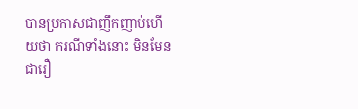បានប្រកាសជាញឹកញាប់ហើយថា ករណីទាំងនោះ មិនមែនជារឿ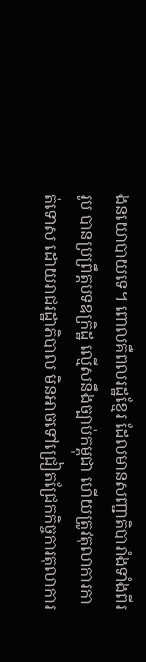ងនយោបាយទេ។ ពោលគឺពលរដ្ឋខ្មែរ ដែលមានសញ្ជាតិបារាំងទាំងពីររូប បានប្រព្រឹត្តបទឧក្រិដ្ឋ ល្មើសនឹងច្បាប់កម្ពុជា ហើយត្រូវតុលាការកាត់ទោស ដោយរាជរដ្ឋាភិបាល មិនអាចទៅជ្រៀតជ្រែកកិច្ចការតុលាការ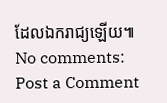ដែលឯករាជ្យឡើយ៕
No comments:
Post a Comment